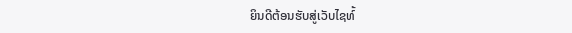ຍິນດີຕ້ອນຮັບສູ່ເວັບໄຊທ໌້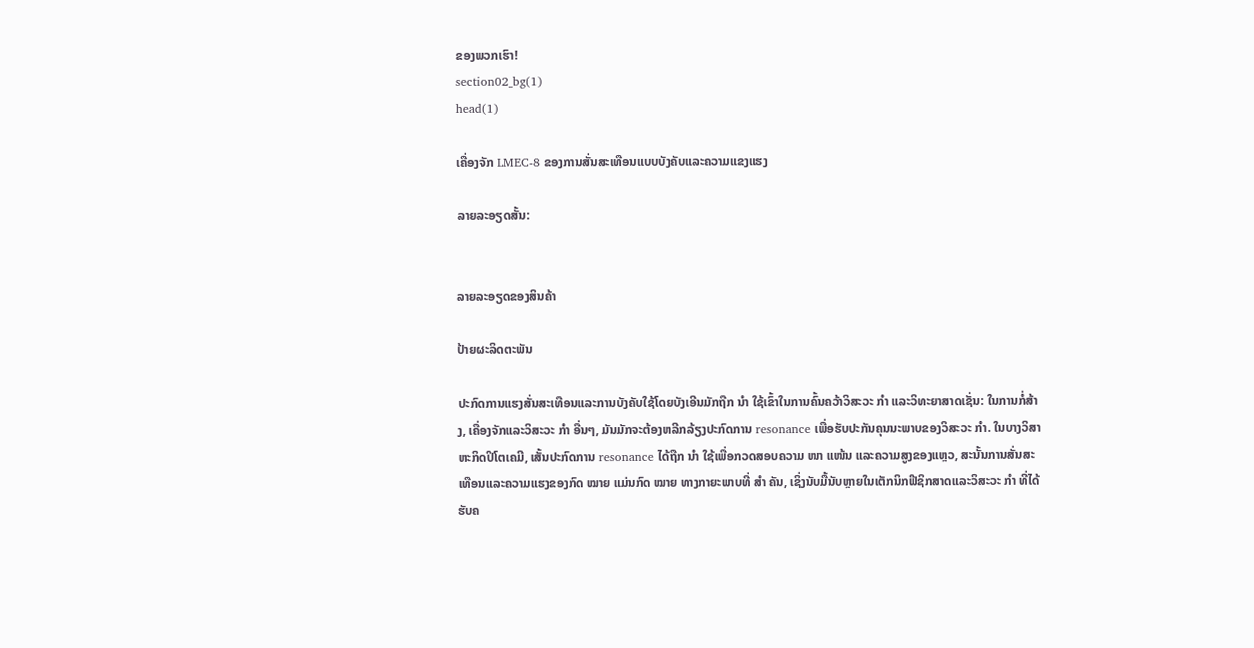ຂອງພວກເຮົາ!
section02_bg(1)
head(1)

ເຄື່ອງຈັກ LMEC-8 ຂອງການສັ່ນສະເທືອນແບບບັງຄັບແລະຄວາມແຂງແຮງ

ລາຍລະອຽດສັ້ນ:


ລາຍລະອຽດຂອງສິນຄ້າ

ປ້າຍຜະລິດຕະພັນ

ປະກົດການແຮງສັ່ນສະເທືອນແລະການບັງຄັບໃຊ້ໂດຍບັງເອີນມັກຖືກ ນຳ ໃຊ້ເຂົ້າໃນການຄົ້ນຄວ້າວິສະວະ ກຳ ແລະວິທະຍາສາດເຊັ່ນ: ໃນການກໍ່ສ້າງ, ເຄື່ອງຈັກແລະວິສະວະ ກຳ ອື່ນໆ, ມັນມັກຈະຕ້ອງຫລີກລ້ຽງປະກົດການ resonance ເພື່ອຮັບປະກັນຄຸນນະພາບຂອງວິສະວະ ກຳ. ໃນບາງວິສາຫະກິດປິໂຕເຄມີ, ເສັ້ນປະກົດການ resonance ໄດ້ຖືກ ນຳ ໃຊ້ເພື່ອກວດສອບຄວາມ ໜາ ແໜ້ນ ແລະຄວາມສູງຂອງແຫຼວ, ສະນັ້ນການສັ່ນສະເທືອນແລະຄວາມແຮງຂອງກົດ ໝາຍ ແມ່ນກົດ ໝາຍ ທາງກາຍະພາບທີ່ ສຳ ຄັນ, ເຊິ່ງນັບມື້ນັບຫຼາຍໃນເຕັກນິກຟີຊິກສາດແລະວິສະວະ ກຳ ທີ່ໄດ້ຮັບຄ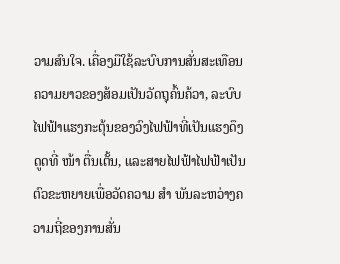ວາມສົນໃຈ. ເຄື່ອງມືໃຊ້ລະບົບການສັ່ນສະເທືອນຄວາມຍາວຂອງສ້ອມເປັນວັດຖຸຄົ້ນຄ້ວາ, ລະບົບໄຟຟ້າແຮງກະຕຸ້ນຂອງວົງໄຟຟ້າທີ່ເປັນແຮງດຶງດູດທີ່ ໜ້າ ຕື່ນເຕັ້ນ, ແລະສາຍໄຟຟ້າໄຟຟ້າເປັນຕົວຂະຫຍາຍເພື່ອວັດຄວາມ ສຳ ພັນລະຫວ່າງຄວາມຖີ່ຂອງການສັ່ນ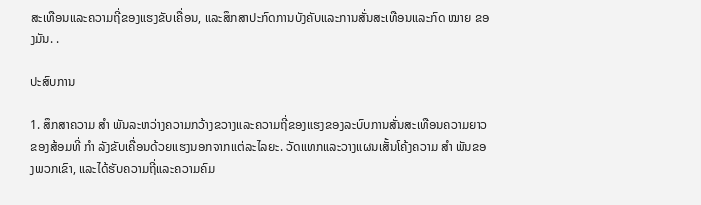ສະເທືອນແລະຄວາມຖີ່ຂອງແຮງຂັບເຄື່ອນ, ແລະສຶກສາປະກົດການບັງຄັບແລະການສັ່ນສະເທືອນແລະກົດ ໝາຍ ຂອງມັນ. .

ປະສົບການ

1. ສຶກສາຄວາມ ສຳ ພັນລະຫວ່າງຄວາມກວ້າງຂວາງແລະຄວາມຖີ່ຂອງແຮງຂອງລະບົບການສັ່ນສະເທືອນຄວາມຍາວຂອງສ້ອມທີ່ ກຳ ລັງຂັບເຄື່ອນດ້ວຍແຮງນອກຈາກແຕ່ລະໄລຍະ. ວັດແທກແລະວາງແຜນເສັ້ນໂຄ້ງຄວາມ ສຳ ພັນຂອງພວກເຂົາ, ແລະໄດ້ຮັບຄວາມຖີ່ແລະຄວາມຄົມ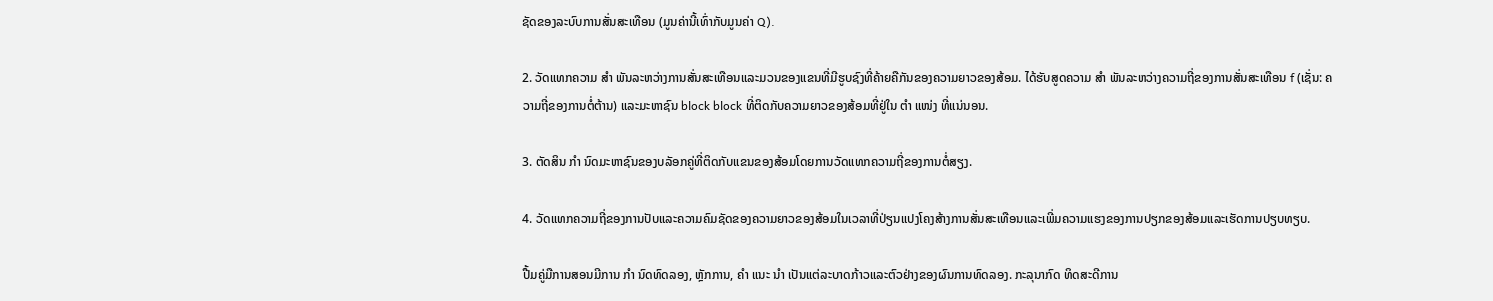ຊັດຂອງລະບົບການສັ່ນສະເທືອນ (ມູນຄ່ານີ້ເທົ່າກັບມູນຄ່າ Q).

2. ວັດແທກຄວາມ ສຳ ພັນລະຫວ່າງການສັ່ນສະເທືອນແລະມວນຂອງແຂນທີ່ມີຮູບຊົງທີ່ຄ້າຍຄືກັນຂອງຄວາມຍາວຂອງສ້ອມ. ໄດ້ຮັບສູດຄວາມ ສຳ ພັນລະຫວ່າງຄວາມຖີ່ຂອງການສັ່ນສະເທືອນ f (ເຊັ່ນ: ຄວາມຖີ່ຂອງການຕໍ່ຕ້ານ) ແລະມະຫາຊົນ block block ທີ່ຕິດກັບຄວາມຍາວຂອງສ້ອມທີ່ຢູ່ໃນ ຕຳ ແໜ່ງ ທີ່ແນ່ນອນ.

3. ຕັດສິນ ກຳ ນົດມະຫາຊົນຂອງບລັອກຄູ່ທີ່ຕິດກັບແຂນຂອງສ້ອມໂດຍການວັດແທກຄວາມຖີ່ຂອງການຕໍ່ສຽງ.

4. ວັດແທກຄວາມຖີ່ຂອງການປັບແລະຄວາມຄົມຊັດຂອງຄວາມຍາວຂອງສ້ອມໃນເວລາທີ່ປ່ຽນແປງໂຄງສ້າງການສັ່ນສະເທືອນແລະເພີ່ມຄວາມແຮງຂອງການປຽກຂອງສ້ອມແລະເຮັດການປຽບທຽບ.

ປື້ມຄູ່ມືການສອນມີການ ກຳ ນົດທົດລອງ, ຫຼັກການ, ຄຳ ແນະ ນຳ ເປັນແຕ່ລະບາດກ້າວແລະຕົວຢ່າງຂອງຜົນການທົດລອງ. ກະລຸນາກົດ ທິດສະດີການ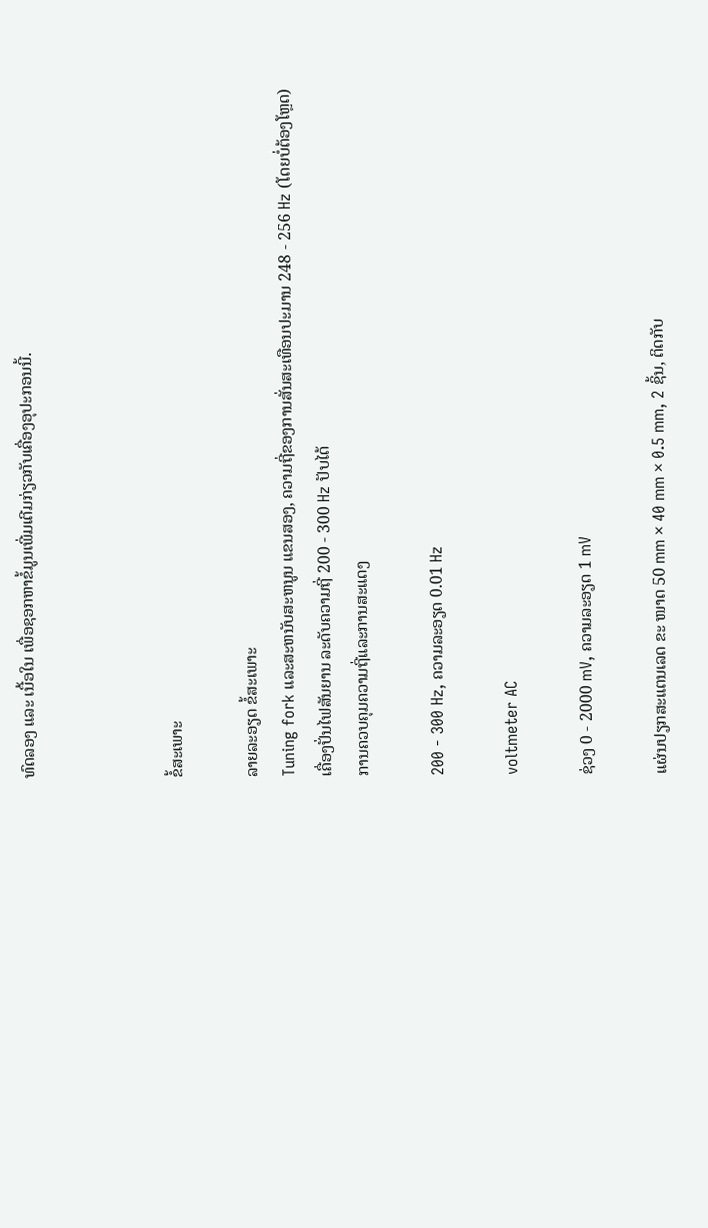ທົດລອງ ແລະ ເນື້ອໃນ ເພື່ອຊອກຫາຂໍ້ມູນເພີ່ມເຕີມກ່ຽວກັບເຄື່ອງອຸປະກອນນີ້.



ຂໍ້ສະເພາະ

ລາຍລະອຽດ ຂໍ້ສະເພາະ
Tuning fork ແລະສະຫນັບສະຫນູນ ແຂນສອງ, ຄວາມຖີ່ຂອງການສັ່ນສະເທືອນປະມານ 248 - 256 Hz (ໂດຍບໍ່ຕ້ອງໂຫຼດ)
ເຄື່ອງປັ່ນໄຟສັນຍານ ລະດັບຄວາມຖີ່ 200 - 300 Hz ປັບໄດ້
ການຄວບຄຸມຄວາມຖີ່ແລະການສະແດງ

200 - 300 Hz, ຄວາມລະອຽດ 0.01 Hz

voltmeter AC

ຊ່ວງ 0 - 2000 mV, ຄວາມລະອຽດ 1 mV

ແຜ່ນປຽກສະແຕນເລດ ຂະ ໜາດ 50 mm × 40 mm × 0.5 mm, 2 ຊິ້ນ, ຕິດກັບ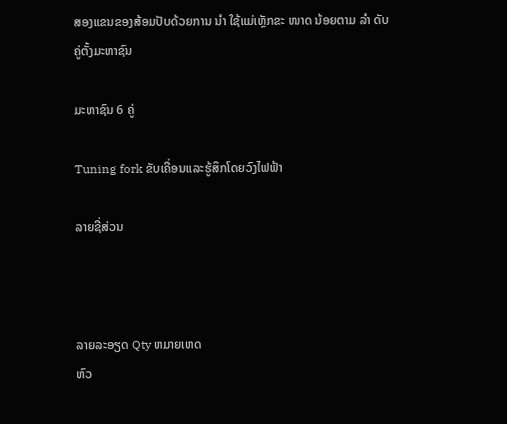ສອງແຂນຂອງສ້ອມປັບດ້ວຍການ ນຳ ໃຊ້ແມ່ເຫຼັກຂະ ໜາດ ນ້ອຍຕາມ ລຳ ດັບ
ຄູ່ຕັ້ງມະຫາຊົນ

ມະຫາຊົນ 6 ຄູ່

Tuning fork ຂັບເຄື່ອນແລະຮູ້ສຶກໂດຍວົງໄຟຟ້າ

ລາຍຊື່ສ່ວນ



ລາຍລະອຽດ Qty ຫມາຍເຫດ
ຫົວ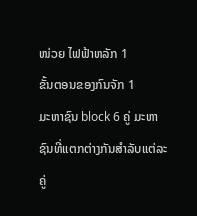ໜ່ວຍ ໄຟຟ້າຫລັກ 1
ຂັ້ນຕອນຂອງກົນຈັກ 1
ມະຫາຊົນ block 6 ຄູ່ ມະຫາຊົນທີ່ແຕກຕ່າງກັນສໍາລັບແຕ່ລະຄູ່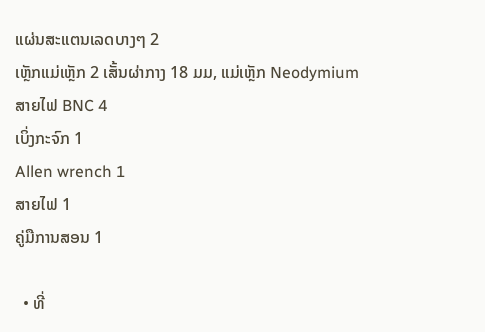ແຜ່ນສະແຕນເລດບາງໆ 2
ເຫຼັກແມ່ເຫຼັກ 2 ເສັ້ນຜ່າກາງ 18 ມມ, ແມ່ເຫຼັກ Neodymium
ສາຍໄຟ BNC 4
ເບິ່ງກະຈົກ 1
Allen wrench 1
ສາຍໄຟ 1
ຄູ່ມືການສອນ 1

  • ທີ່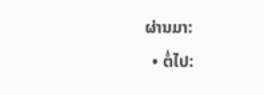ຜ່ານມາ:
  • ຕໍ່ໄປ: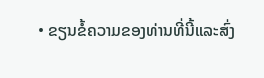• ຂຽນຂໍ້ຄວາມຂອງທ່ານທີ່ນີ້ແລະສົ່ງ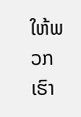ໃຫ້ພວກເຮົາ